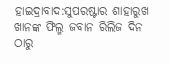ହାଇଦ୍ରାବାଦ:ସୁପରଷ୍ଟାର ଶାହାରୁଖ ଖାନଙ୍କ ଫିଲ୍ମ ଜବାନ ରିଲିଜ ଦିନ ଠାରୁ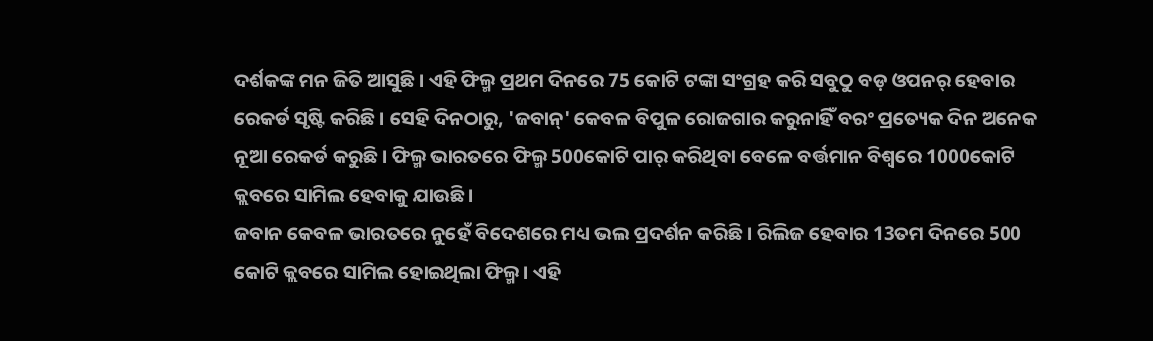ଦର୍ଶକଙ୍କ ମନ ଜିତି ଆସୁଛି । ଏହି ଫିଲ୍ମ ପ୍ରଥମ ଦିନରେ 75 କୋଟି ଟଙ୍କା ସଂଗ୍ରହ କରି ସବୁଠୁ ବଡ଼ ଓପନର୍ ହେବାର ରେକର୍ଡ ସୃଷ୍ଟି କରିଛି । ସେହି ଦିନଠାରୁ, 'ଜବାନ୍' କେବଳ ବିପୁଳ ରୋଜଗାର କରୁନାହିଁ ବରଂ ପ୍ରତ୍ୟେକ ଦିନ ଅନେକ ନୂଆ ରେକର୍ଡ କରୁଛି । ଫିଲ୍ମ ଭାରତରେ ଫିଲ୍ମ 500କୋଟି ପାର୍ କରିଥିବା ବେଳେ ବର୍ତ୍ତମାନ ବିଶ୍ବରେ 1000କୋଟି କ୍ଲବରେ ସାମିଲ ହେବାକୁ ଯାଉଛି ।
ଜବାନ କେବଳ ଭାରତରେ ନୁହେଁ ବିଦେଶରେ ମଧ୍ୟ ଭଲ ପ୍ରଦର୍ଶନ କରିଛି । ରିଲିଜ ହେବାର 13ତମ ଦିନରେ 500 କୋଟି କ୍ଲବରେ ସାମିଲ ହୋଇଥିଲା ଫିଲ୍ମ। ଏହି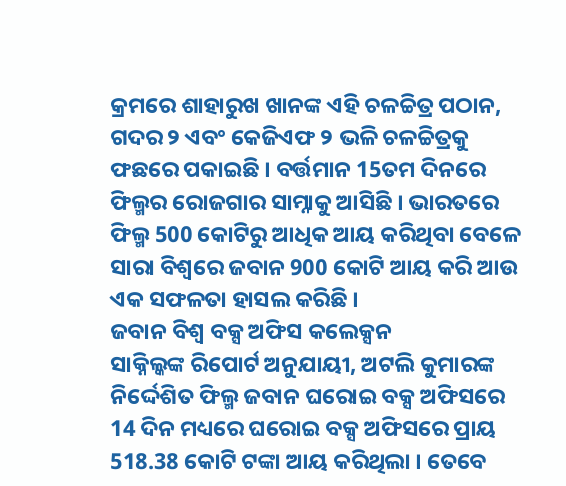କ୍ରମରେ ଶାହାରୁଖ ଖାନଙ୍କ ଏହି ଚଳଚ୍ଚିତ୍ର ପଠାନ, ଗଦର ୨ ଏବଂ କେଜିଏଫ ୨ ଭଳି ଚଳଚ୍ଚିତ୍ରକୁ ଫଛରେ ପକାଇଛି । ବର୍ତ୍ତମାନ 15ତମ ଦିନରେ ଫିଲ୍ମର ରୋଜଗାର ସାମ୍ନାକୁ ଆସିଛି । ଭାରତରେ ଫିଲ୍ମ 500 କୋଟିରୁ ଆଧିକ ଆୟ କରିଥିବା ବେଳେ ସାରା ବିଶ୍ବରେ ଜବାନ 900 କୋଟି ଆୟ କରି ଆଉ ଏକ ସଫଳତା ହାସଲ କରିଛି ।
ଜବାନ ବିଶ୍ୱ ବକ୍ସ ଅଫିସ କଲେକ୍ସନ
ସାକ୍ନିଲ୍କଙ୍କ ରିପୋର୍ଟ ଅନୁଯାୟୀ, ଅଟଲି କୁମାରଙ୍କ ନିର୍ଦ୍ଦେଶିତ ଫିଲ୍ମ ଜବାନ ଘରୋଇ ବକ୍ସ ଅଫିସରେ 14 ଦିନ ମଧ୍ୟରେ ଘରୋଇ ବକ୍ସ ଅଫିସରେ ପ୍ରାୟ 518.38 କୋଟି ଟଙ୍କା ଆୟ କରିଥିଲା । ତେବେ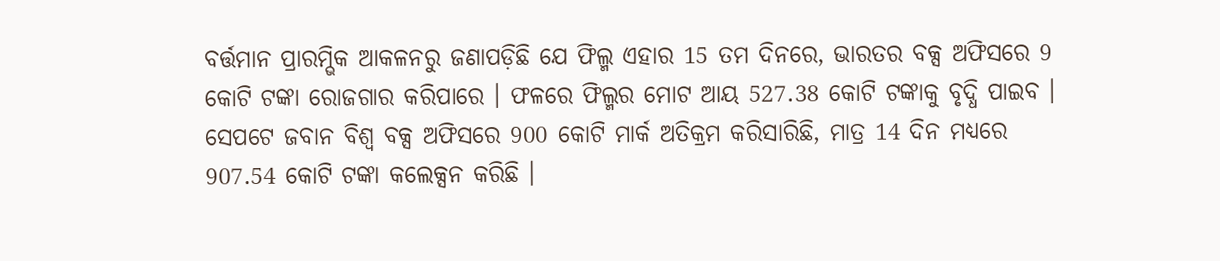ବର୍ତ୍ତମାନ ପ୍ରାରମ୍ଭିକ ଆକଳନରୁ ଜଣାପଡ଼ିଛି ଯେ ଫିଲ୍ମ ଏହାର 15 ତମ ଦିନରେ, ଭାରତର ବକ୍ସ ଅଫିସରେ 9 କୋଟି ଟଙ୍କା ରୋଜଗାର କରିପାରେ । ଫଳରେ ଫିଲ୍ମର ମୋଟ ଆୟ 527.38 କୋଟି ଟଙ୍କାକୁ ବୃଦ୍ଧି ପାଇବ । ସେପଟେ ଜବାନ ବିଶ୍ୱ ବକ୍ସ ଅଫିସରେ 900 କୋଟି ମାର୍କ ଅତିକ୍ରମ କରିସାରିଛି, ମାତ୍ର 14 ଦିନ ମଧ୍ୟରେ 907.54 କୋଟି ଟଙ୍କା କଲେକ୍ସନ କରିଛି ।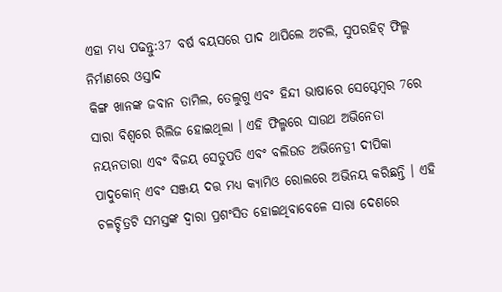ଏହା ମଧ୍ୟ ପଢନ୍ତୁ:37 ବର୍ଷ ବୟସରେ ପାଦ ଥାପିଲେ ଅଟଲି, ସୁପରହିଟ୍ ଫିଲ୍ମ ନିର୍ମାଣରେ ଓସ୍ତାଦ
କିଙ୍ଗ ଖାନଙ୍କ ଜବାନ ତାମିଲ, ତେଲୁଗୁ ଏବଂ ହିନ୍ଦୀ ଭାଷାରେ ସେପ୍ଟେମ୍ବର 7ରେ ସାରା ବିଶ୍ୱରେ ରିଲିଜ ହୋଇଥିଲା । ଏହି ଫିଲ୍ମରେ ସାଉଥ ଅଭିନେତା ନୟନତାରା ଏବଂ ବିଜୟ ସେତୁପତି ଏବଂ ବଲିଉଡ ଅଭିନେତ୍ରୀ ଦୀପିକା ପାଦୁକୋନ୍ ଏବଂ ସଞ୍ଜୟ ଦତ୍ତ ମଧ୍ୟ କ୍ୟାମିଓ ରୋଲରେ ଅଭିନୟ କରିଛନ୍ତି । ଏହି ଚଳଚ୍ଚିତ୍ରଟି ସମସ୍ତଙ୍କ ଦ୍ୱାରା ପ୍ରଶଂସିତ ହୋଇଥିବାବେଳେ ସାରା ଦେଶରେ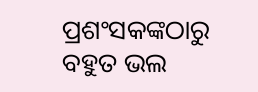ପ୍ରଶଂସକଙ୍କଠାରୁ ବହୁତ ଭଲ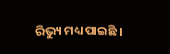ରିଭ୍ୟୁ ମଧ୍ୟ ପାଇଛି ।